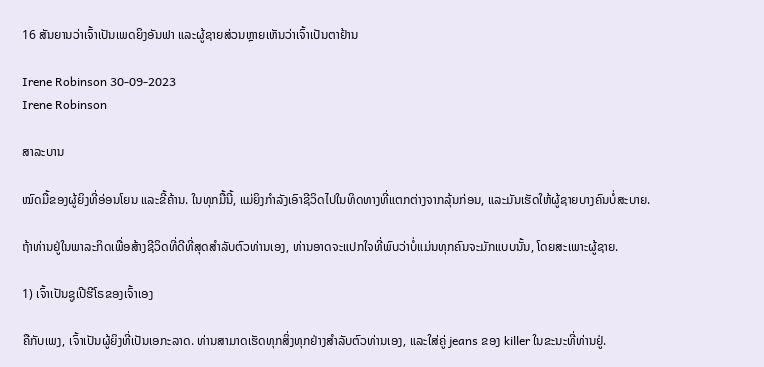16 ສັນຍານວ່າເຈົ້າເປັນເພດຍິງອັນຟາ ແລະຜູ້ຊາຍສ່ວນຫຼາຍເຫັນວ່າເຈົ້າເປັນຕາຢ້ານ

Irene Robinson 30-09-2023
Irene Robinson

ສາລະບານ

ໝົດມື້ຂອງຜູ້ຍິງທີ່ອ່ອນໂຍນ ແລະຂີ້ຄ້ານ. ໃນທຸກມື້ນີ້, ແມ່ຍິງກໍາລັງເອົາຊີວິດໄປໃນທິດທາງທີ່ແຕກຕ່າງຈາກລຸ້ນກ່ອນ, ແລະມັນເຮັດໃຫ້ຜູ້ຊາຍບາງຄົນບໍ່ສະບາຍ.

ຖ້າທ່ານຢູ່ໃນພາລະກິດເພື່ອສ້າງຊີວິດທີ່ດີທີ່ສຸດສໍາລັບຕົວທ່ານເອງ, ທ່ານອາດຈະແປກໃຈທີ່ພົບວ່າບໍ່ແມ່ນທຸກຄົນຈະມັກແບບນັ້ນ, ໂດຍສະເພາະຜູ້ຊາຍ.

1) ເຈົ້າເປັນຊູເປີຮີໂຣຂອງເຈົ້າເອງ

ຄືກັບເພງ, ເຈົ້າເປັນຜູ້ຍິງທີ່ເປັນເອກະລາດ. ທ່ານສາມາດເຮັດທຸກສິ່ງທຸກຢ່າງສໍາລັບຕົວທ່ານເອງ, ແລະໃສ່ຄູ່ jeans ຂອງ killer ໃນຂະນະທີ່ທ່ານຢູ່.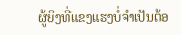ຜູ້ຍິງທີ່ແຂງແຮງບໍ່ຈຳເປັນຕ້ອ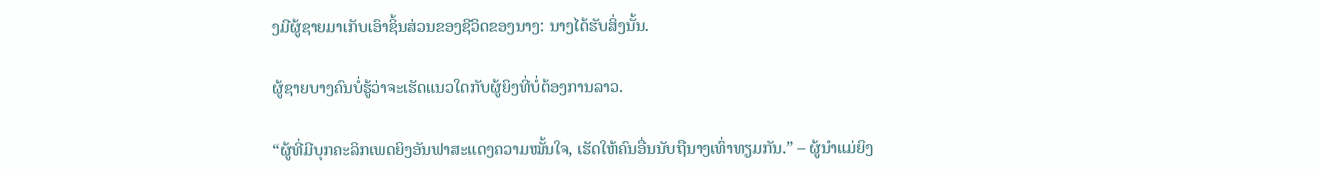ງມີຜູ້ຊາຍມາເກັບເອົາຊິ້ນສ່ວນຂອງຊີວິດຂອງນາງ: ນາງໄດ້ຮັບສິ່ງນັ້ນ.

ຜູ້ຊາຍບາງຄົນບໍ່ຮູ້ວ່າຈະເຮັດແນວໃດກັບຜູ້ຍິງທີ່ບໍ່ຕ້ອງການລາວ.

“ຜູ້ທີ່ມີບຸກຄະລິກເພດຍິງອັນຟາສະແດງຄວາມໝັ້ນໃຈ, ເຮັດໃຫ້ຄົນອື່ນນັບຖືນາງເທົ່າທຽມກັນ.” – ຜູ້ນໍາແມ່ຍິງ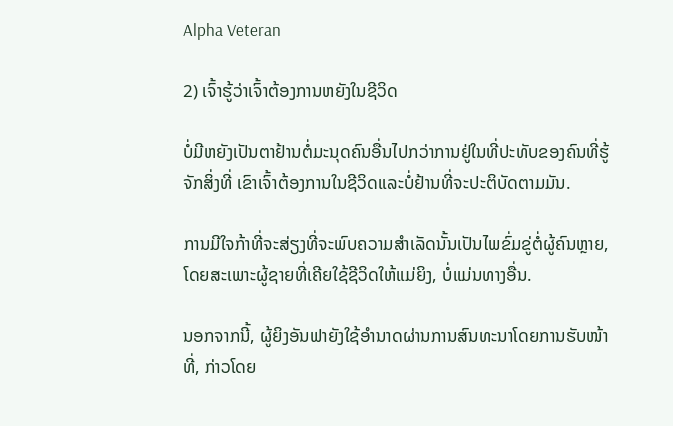Alpha Veteran

2) ເຈົ້າຮູ້ວ່າເຈົ້າຕ້ອງການຫຍັງໃນຊີວິດ

ບໍ່ມີຫຍັງເປັນຕາຢ້ານຕໍ່ມະນຸດຄົນອື່ນໄປກວ່າການຢູ່ໃນທີ່ປະທັບຂອງຄົນທີ່ຮູ້ຈັກສິ່ງທີ່ ເຂົາເຈົ້າຕ້ອງການໃນຊີວິດແລະບໍ່ຢ້ານທີ່ຈະປະຕິບັດຕາມມັນ.

ການມີໃຈກ້າທີ່ຈະສ່ຽງທີ່ຈະພົບຄວາມສຳເລັດນັ້ນເປັນໄພຂົ່ມຂູ່ຕໍ່ຜູ້ຄົນຫຼາຍ, ໂດຍສະເພາະຜູ້ຊາຍທີ່ເຄີຍໃຊ້ຊີວິດໃຫ້ແມ່ຍິງ, ບໍ່ແມ່ນທາງອື່ນ.

ນອກຈາກນີ້, ຜູ້ຍິງອັນຟາຍັງໃຊ້ອຳນາດຜ່ານການສົນທະນາໂດຍການຮັບໜ້າທີ່, ກ່າວໂດຍ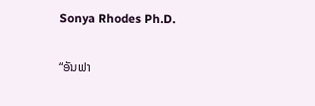Sonya Rhodes Ph.D.

“ອັນຟາ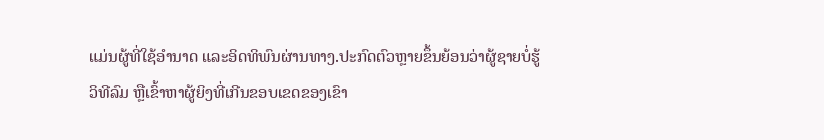ແມ່ນຜູ້ທີ່ໃຊ້ອຳນາດ ແລະອິດທິພົນຜ່ານທາງ.ປະກົດຕົວຫຼາຍຂຶ້ນຍ້ອນວ່າຜູ້ຊາຍບໍ່ຮູ້ວິທີລົມ ຫຼືເຂົ້າຫາຜູ້ຍິງທີ່ເກີນຂອບເຂດຂອງເຂົາ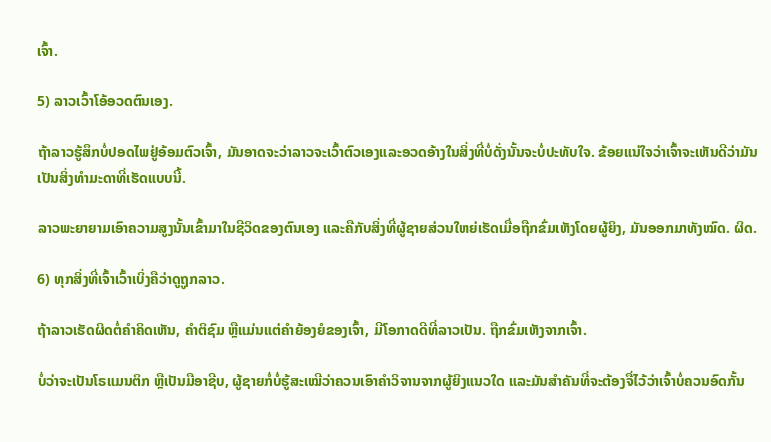ເຈົ້າ.

5) ລາວເວົ້າໂອ້ອວດຕົນເອງ.

ຖ້າລາວຮູ້ສຶກບໍ່ປອດໄພຢູ່ອ້ອມຕົວເຈົ້າ, ມັນອາດຈະວ່າລາວຈະເວົ້າຕົວເອງແລະອວດອ້າງໃນສິ່ງທີ່ບໍ່ດັ່ງນັ້ນຈະບໍ່ປະທັບໃຈ. ຂ້ອຍແນ່ໃຈວ່າເຈົ້າຈະເຫັນດີວ່າມັນເປັນສິ່ງທຳມະດາທີ່ເຮັດແບບນີ້.

ລາວພະຍາຍາມເອົາຄວາມສູງນັ້ນເຂົ້າມາໃນຊີວິດຂອງຕົນເອງ ແລະຄືກັບສິ່ງທີ່ຜູ້ຊາຍສ່ວນໃຫຍ່ເຮັດເມື່ອຖືກຂົ່ມເຫັງໂດຍຜູ້ຍິງ, ມັນອອກມາທັງໝົດ. ຜິດ.

6) ທຸກສິ່ງທີ່ເຈົ້າເວົ້າເບິ່ງຄືວ່າດູຖູກລາວ.

ຖ້າລາວເຮັດຜິດຕໍ່ຄຳຄິດເຫັນ, ຄຳຕິຊົມ ຫຼືແມ່ນແຕ່ຄຳຍ້ອງຍໍຂອງເຈົ້າ, ມີໂອກາດດີທີ່ລາວເປັນ. ຖືກຂົ່ມເຫັງຈາກເຈົ້າ.

ບໍ່ວ່າຈະເປັນໂຣແມນຕິກ ຫຼືເປັນມືອາຊີບ, ຜູ້ຊາຍກໍ່ບໍ່ຮູ້ສະເໝີວ່າຄວນເອົາຄຳວິຈານຈາກຜູ້ຍິງແນວໃດ ແລະມັນສຳຄັນທີ່ຈະຕ້ອງຈື່ໄວ້ວ່າເຈົ້າບໍ່ຄວນອົດກັ້ນ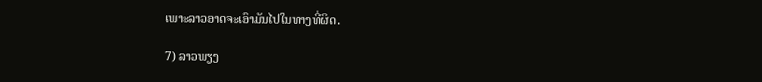ເພາະລາວອາດຈະເອົາມັນໄປໃນທາງທີ່ຜິດ.

7) ລາວພຽງ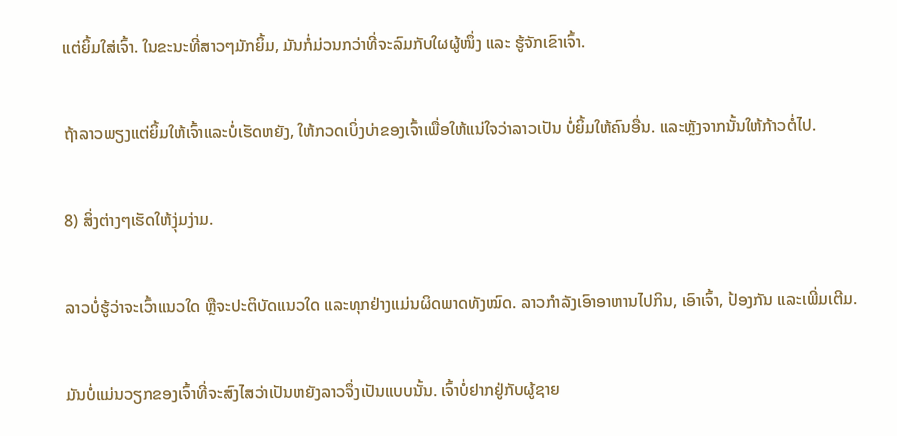ແຕ່ຍິ້ມໃສ່ເຈົ້າ. ໃນຂະນະທີ່ສາວໆມັກຍິ້ມ, ມັນກໍ່ມ່ວນກວ່າທີ່ຈະລົມກັບໃຜຜູ້ໜຶ່ງ ແລະ ຮູ້ຈັກເຂົາເຈົ້າ.

ຖ້າລາວພຽງແຕ່ຍິ້ມໃຫ້ເຈົ້າແລະບໍ່ເຮັດຫຍັງ, ໃຫ້ກວດເບິ່ງບ່າຂອງເຈົ້າເພື່ອໃຫ້ແນ່ໃຈວ່າລາວເປັນ ບໍ່ຍິ້ມໃຫ້ຄົນອື່ນ. ແລະຫຼັງຈາກນັ້ນໃຫ້ກ້າວຕໍ່ໄປ.

8) ສິ່ງຕ່າງໆເຮັດໃຫ້ງຸ່ມງ່າມ.

ລາວບໍ່ຮູ້ວ່າຈະເວົ້າແນວໃດ ຫຼືຈະປະຕິບັດແນວໃດ ແລະທຸກຢ່າງແມ່ນຜິດພາດທັງໝົດ. ລາວກຳລັງເອົາອາຫານໄປກິນ, ເອົາເຈົ້າ, ປ້ອງກັນ ແລະເພີ່ມເຕີມ.

ມັນບໍ່ແມ່ນວຽກຂອງເຈົ້າທີ່ຈະສົງໄສວ່າເປັນຫຍັງລາວຈຶ່ງເປັນແບບນັ້ນ. ເຈົ້າບໍ່ຢາກຢູ່ກັບຜູ້ຊາຍ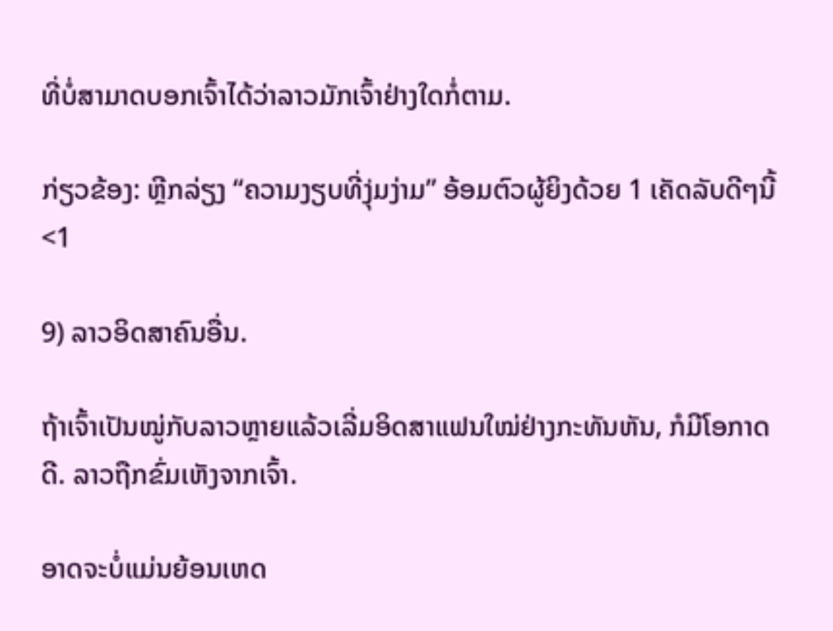ທີ່ບໍ່ສາມາດບອກເຈົ້າໄດ້ວ່າລາວມັກເຈົ້າຢ່າງໃດກໍ່ຕາມ.

ກ່ຽວຂ້ອງ: ຫຼີກລ່ຽງ “ຄວາມງຽບທີ່ງຸ່ມງ່າມ” ອ້ອມຕົວຜູ້ຍິງດ້ວຍ 1 ເຄັດລັບດີໆນີ້<1

9) ລາວອິດສາຄົນອື່ນ.

ຖ້າເຈົ້າເປັນໝູ່ກັບລາວຫຼາຍແລ້ວເລີ່ມອິດສາແຟນໃໝ່ຢ່າງກະທັນຫັນ, ກໍມີໂອກາດດີ. ລາວຖືກຂົ່ມເຫັງຈາກເຈົ້າ.

ອາດຈະບໍ່ແມ່ນຍ້ອນເຫດ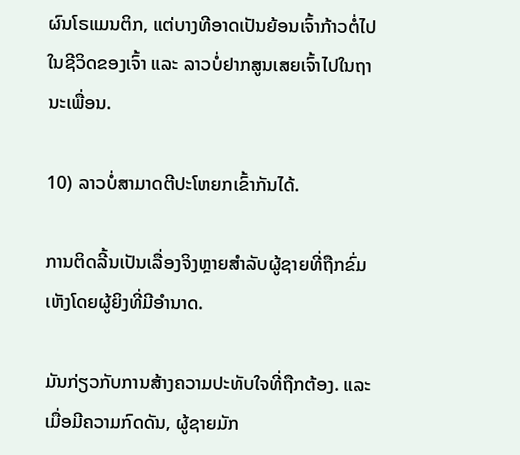ຜົນໂຣແມນຕິກ, ແຕ່ບາງທີອາດເປັນຍ້ອນເຈົ້າກ້າວຕໍ່ໄປໃນຊີວິດຂອງເຈົ້າ ແລະ ລາວບໍ່ຢາກສູນເສຍເຈົ້າໄປໃນຖານະເພື່ອນ.

10) ລາວບໍ່ສາມາດຕີປະໂຫຍກເຂົ້າກັນໄດ້.

ການຕິດລີ້ນເປັນເລື່ອງຈິງຫຼາຍສຳລັບຜູ້ຊາຍທີ່ຖືກຂົ່ມເຫັງໂດຍຜູ້ຍິງທີ່ມີອໍານາດ.

ມັນກ່ຽວກັບການສ້າງຄວາມປະທັບໃຈທີ່ຖືກຕ້ອງ. ແລະເມື່ອມີຄວາມກົດດັນ, ຜູ້ຊາຍມັກ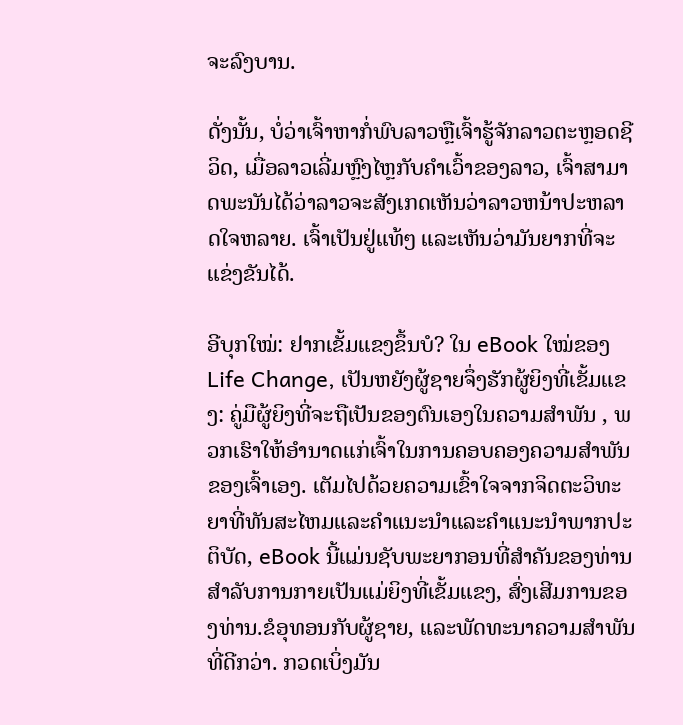ຈະລົງບານ.

ດັ່ງນັ້ນ, ບໍ່ວ່າເຈົ້າຫາກໍ່ພົບລາວຫຼືເຈົ້າຮູ້ຈັກລາວຕະຫຼອດຊີວິດ, ເມື່ອລາວເລີ່ມຫຼົງໄຫຼກັບຄໍາເວົ້າຂອງລາວ, ເຈົ້າສາມາດພະນັນໄດ້ວ່າລາວຈະສັງເກດເຫັນວ່າລາວຫນ້າປະຫລາດໃຈຫລາຍ. ເຈົ້າເປັນຢູ່ແທ້ໆ ແລະເຫັນວ່າມັນຍາກທີ່ຈະແຂ່ງຂັນໄດ້.

ອີບຸກໃໝ່: ຢາກເຂັ້ມແຂງຂຶ້ນບໍ? ໃນ eBook ໃໝ່ຂອງ Life Change, ເປັນຫຍັງຜູ້ຊາຍຈຶ່ງຮັກຜູ້ຍິງທີ່ເຂັ້ມແຂງ: ຄູ່ມືຜູ້ຍິງທີ່ຈະຖືເປັນຂອງຕົນເອງໃນຄວາມສຳພັນ , ພວກເຮົາໃຫ້ອຳນາດແກ່ເຈົ້າໃນການຄອບຄອງຄວາມສຳພັນຂອງເຈົ້າເອງ. ເຕັມໄປດ້ວຍຄວາມເຂົ້າໃຈຈາກຈິດຕະວິທະຍາທີ່ທັນສະໄຫມແລະຄໍາແນະນໍາແລະຄໍາແນະນໍາພາກປະຕິບັດ, eBook ນີ້ແມ່ນຊັບພະຍາກອນທີ່ສໍາຄັນຂອງທ່ານສໍາລັບການກາຍເປັນແມ່ຍິງທີ່ເຂັ້ມແຂງ, ສົ່ງເສີມການຂອງທ່ານ.ຂໍອຸທອນກັບຜູ້ຊາຍ, ແລະພັດທະນາຄວາມສໍາພັນທີ່ດີກວ່າ. ກວດເບິ່ງມັນ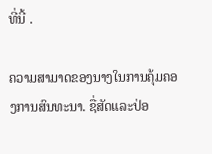ທີ່ນີ້ .

ຄວາມສາມາດຂອງນາງໃນການຄຸ້ມຄອງການສົນທະນາ. ຊື່ສັດແລະປ່ອ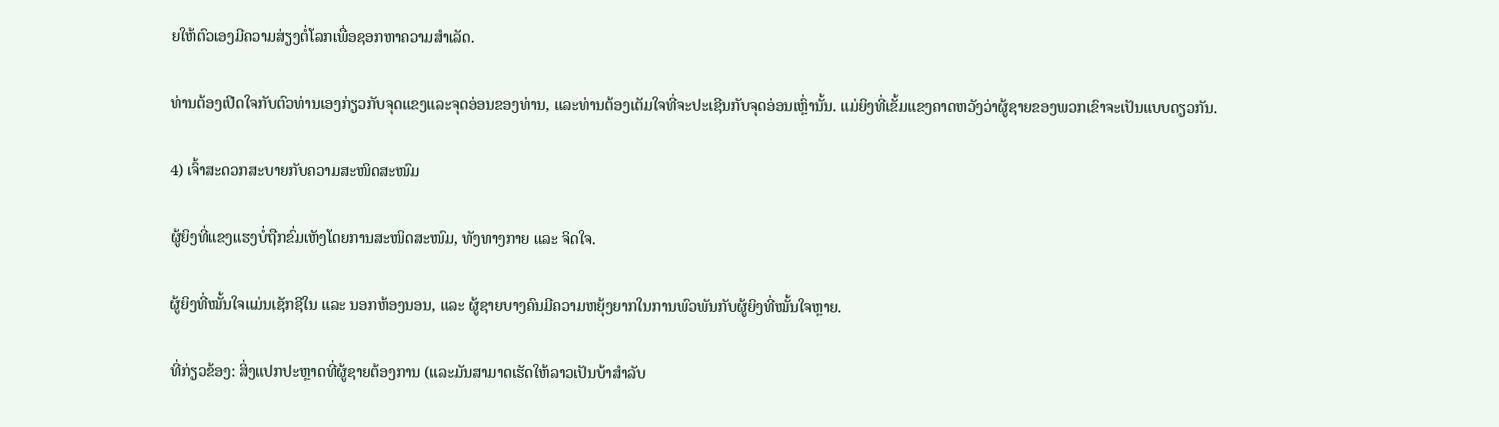ຍໃຫ້ຕົວເອງມີຄວາມສ່ຽງຕໍ່ໂລກເພື່ອຊອກຫາຄວາມສໍາເລັດ.

ທ່ານຕ້ອງເປີດໃຈກັບຕົວທ່ານເອງກ່ຽວກັບຈຸດແຂງແລະຈຸດອ່ອນຂອງທ່ານ, ແລະທ່ານຕ້ອງເຕັມໃຈທີ່ຈະປະເຊີນກັບຈຸດອ່ອນເຫຼົ່ານັ້ນ. ແມ່ຍິງທີ່ເຂັ້ມແຂງຄາດຫວັງວ່າຜູ້ຊາຍຂອງພວກເຂົາຈະເປັນແບບດຽວກັນ.

4) ເຈົ້າສະດວກສະບາຍກັບຄວາມສະໜິດສະໜົມ

ຜູ້ຍິງທີ່ແຂງແຮງບໍ່ຖືກຂົ່ມເຫັງໂດຍການສະໜິດສະໜົມ, ທັງທາງກາຍ ແລະ ຈິດໃຈ.

ຜູ້ຍິງທີ່ໝັ້ນໃຈແມ່ນເຊັກຊີໃນ ແລະ ນອກຫ້ອງນອນ, ແລະ ຜູ້ຊາຍບາງຄົນມີຄວາມຫຍຸ້ງຍາກໃນການພົວພັນກັບຜູ້ຍິງທີ່ໝັ້ນໃຈຫຼາຍ.

ທີ່ກ່ຽວຂ້ອງ: ສິ່ງແປກປະຫຼາດທີ່ຜູ້ຊາຍຕ້ອງການ (ແລະມັນສາມາດເຮັດໃຫ້ລາວເປັນບ້າສຳລັບ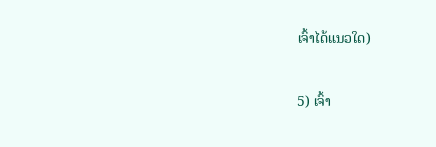ເຈົ້າໄດ້ແນວໃດ)

5) ເຈົ້າ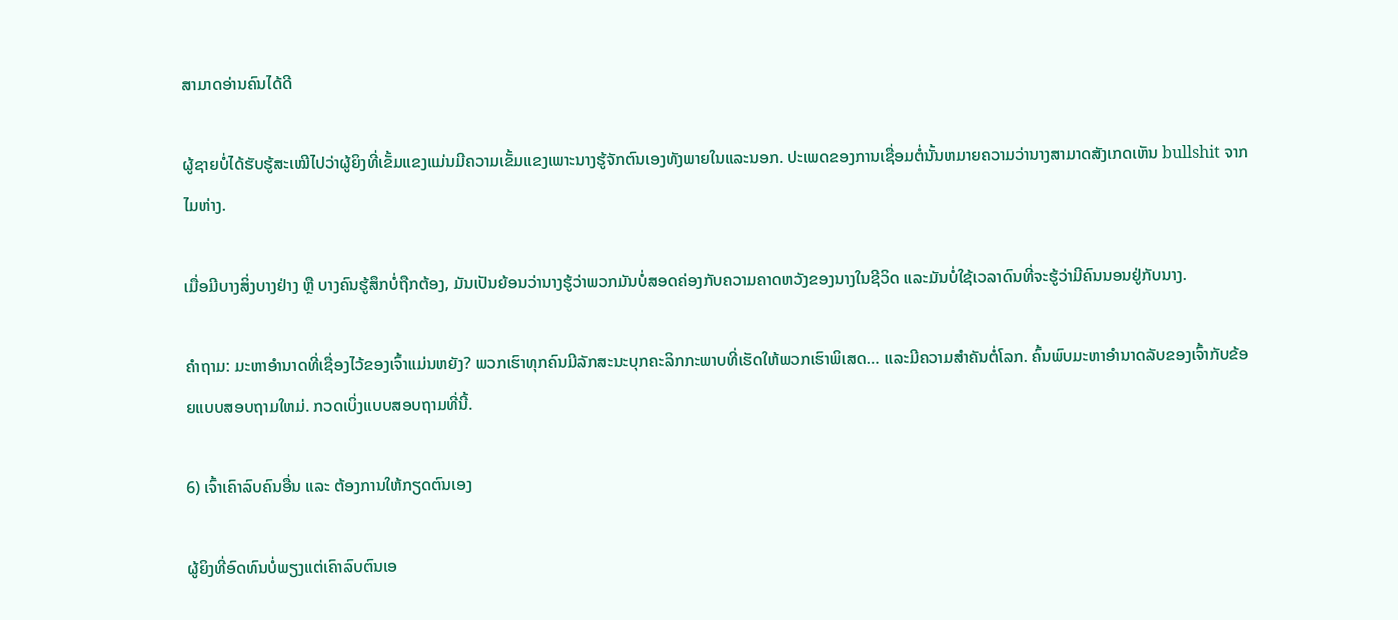ສາມາດອ່ານຄົນໄດ້ດີ

ຜູ້ຊາຍບໍ່ໄດ້ຮັບຮູ້ສະເໝີໄປວ່າຜູ້ຍິງທີ່ເຂັ້ມແຂງແມ່ນມີຄວາມເຂັ້ມແຂງເພາະນາງຮູ້ຈັກຕົນເອງທັງພາຍໃນແລະນອກ. ປະເພດຂອງການເຊື່ອມຕໍ່ນັ້ນຫມາຍຄວາມວ່ານາງສາມາດສັງເກດເຫັນ bullshit ຈາກໄມຫ່າງ.

ເມື່ອມີບາງສິ່ງບາງຢ່າງ ຫຼື ບາງຄົນຮູ້ສຶກບໍ່ຖືກຕ້ອງ, ມັນເປັນຍ້ອນວ່ານາງຮູ້ວ່າພວກມັນບໍ່ສອດຄ່ອງກັບຄວາມຄາດຫວັງຂອງນາງໃນຊີວິດ ແລະມັນບໍ່ໃຊ້ເວລາດົນທີ່ຈະຮູ້ວ່າມີຄົນນອນຢູ່ກັບນາງ.

ຄຳຖາມ: ມະຫາອຳນາດທີ່ເຊື່ອງໄວ້ຂອງເຈົ້າແມ່ນຫຍັງ? ພວກເຮົາທຸກຄົນມີລັກສະນະບຸກຄະລິກກະພາບທີ່ເຮັດໃຫ້ພວກເຮົາພິເສດ… ແລະມີຄວາມສໍາຄັນຕໍ່ໂລກ. ຄົ້ນພົບມະຫາອຳນາດລັບຂອງເຈົ້າກັບຂ້ອຍແບບສອບຖາມໃຫມ່. ກວດເບິ່ງແບບສອບຖາມທີ່ນີ້.

6) ເຈົ້າເຄົາລົບຄົນອື່ນ ແລະ ຕ້ອງການໃຫ້ກຽດຕົນເອງ

ຜູ້ຍິງທີ່ອົດທົນບໍ່ພຽງແຕ່ເຄົາລົບຕົນເອ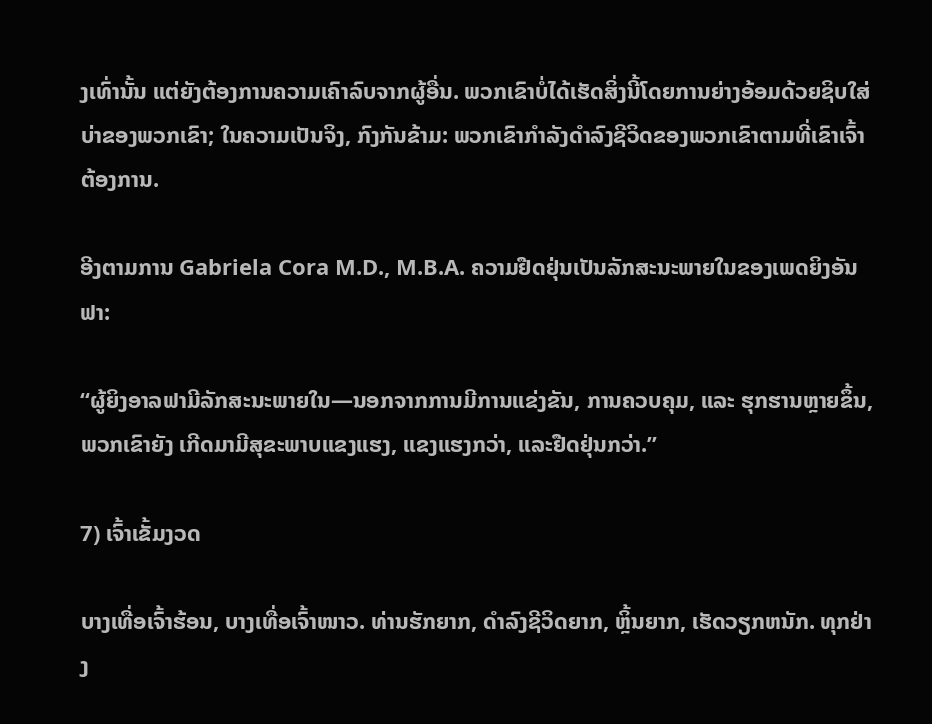ງເທົ່ານັ້ນ ແຕ່ຍັງຕ້ອງການຄວາມເຄົາລົບຈາກຜູ້ອື່ນ. ພວກເຂົາບໍ່ໄດ້ເຮັດສິ່ງນີ້ໂດຍການຍ່າງອ້ອມດ້ວຍຊິບໃສ່ບ່າຂອງພວກເຂົາ; ໃນຄວາມເປັນຈິງ, ກົງກັນຂ້າມ: ພວກເຂົາກໍາລັງດໍາລົງຊີວິດຂອງພວກເຂົາຕາມທີ່ເຂົາເຈົ້າຕ້ອງການ.

ອີງຕາມການ Gabriela Cora M.D., M.B.A. ຄວາມຢືດຢຸ່ນເປັນລັກສະນະພາຍໃນຂອງເພດຍິງອັນຟາ:

“ຜູ້ຍິງອາລຟາມີລັກສະນະພາຍໃນ—ນອກຈາກການມີການແຂ່ງຂັນ, ການຄວບຄຸມ, ແລະ ຮຸກຮານຫຼາຍຂຶ້ນ, ພວກເຂົາຍັງ ເກີດມາມີສຸຂະພາບແຂງແຮງ, ແຂງແຮງກວ່າ, ແລະຢືດຢຸ່ນກວ່າ.”

7) ເຈົ້າເຂັ້ມງວດ

ບາງເທື່ອເຈົ້າຮ້ອນ, ບາງເທື່ອເຈົ້າໜາວ. ທ່ານຮັກຍາກ, ດໍາລົງຊີວິດຍາກ, ຫຼິ້ນຍາກ, ເຮັດວຽກຫນັກ. ທຸກຢ່າງ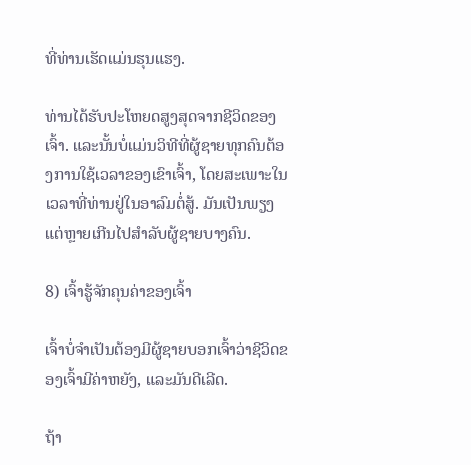ທີ່ທ່ານເຮັດແມ່ນຮຸນແຮງ.

ທ່ານໄດ້ຮັບປະໂຫຍດສູງສຸດຈາກຊີວິດຂອງເຈົ້າ. ແລະນັ້ນບໍ່ແມ່ນວິທີທີ່ຜູ້ຊາຍທຸກຄົນຕ້ອງການໃຊ້ເວລາຂອງເຂົາເຈົ້າ, ໂດຍສະເພາະໃນເວລາທີ່ທ່ານຢູ່ໃນອາລົມຕໍ່ສູ້. ມັນເປັນພຽງແຕ່ຫຼາຍເກີນໄປສໍາລັບຜູ້ຊາຍບາງຄົນ.

8) ເຈົ້າຮູ້ຈັກຄຸນຄ່າຂອງເຈົ້າ

ເຈົ້າບໍ່ຈຳເປັນຕ້ອງມີຜູ້ຊາຍບອກເຈົ້າວ່າຊີວິດຂອງເຈົ້າມີຄ່າຫຍັງ, ແລະມັນດີເລີດ.

ຖ້າ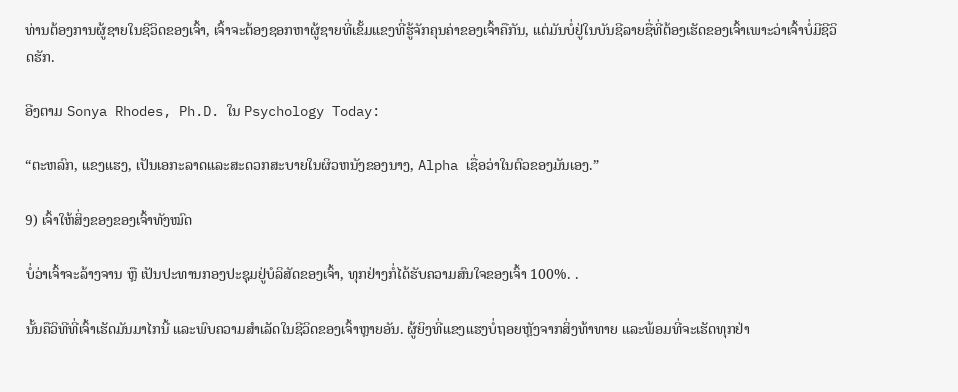ທ່ານຕ້ອງການຜູ້ຊາຍໃນຊີວິດຂອງເຈົ້າ, ເຈົ້າຈະຕ້ອງຊອກຫາຜູ້ຊາຍທີ່ເຂັ້ມແຂງທີ່ຮູ້ຈັກຄຸນຄ່າຂອງເຈົ້າຄືກັນ, ແຕ່ມັນບໍ່ຢູ່ໃນບັນຊີລາຍຊື່ທີ່ຕ້ອງເຮັດຂອງເຈົ້າເພາະວ່າເຈົ້າບໍ່ມີຊີວິດຮັກ.

ອີງຕາມ Sonya Rhodes, Ph.D. ໃນ Psychology Today:

“ຕະຫລົກ, ແຂງແຮງ, ເປັນເອກະລາດແລະສະດວກສະບາຍໃນຜິວຫນັງຂອງນາງ, Alpha ເຊື່ອວ່າໃນຕົວຂອງມັນເອງ.”

9) ເຈົ້າໃຫ້ສິ່ງຂອງຂອງເຈົ້າທັງໝົດ

ບໍ່ວ່າເຈົ້າຈະລ້າງຈານ ຫຼື ເປັນປະທານກອງປະຊຸມຢູ່ບໍລິສັດຂອງເຈົ້າ, ທຸກຢ່າງກໍ່ໄດ້ຮັບຄວາມສົນໃຈຂອງເຈົ້າ 100%. .

ນັ້ນຄືວິທີທີ່ເຈົ້າເຮັດມັນມາໄກນີ້ ແລະພົບຄວາມສຳເລັດໃນຊີວິດຂອງເຈົ້າຫຼາຍອັນ. ຜູ້ຍິງທີ່ແຂງແຮງບໍ່ຖອຍຫຼັງຈາກສິ່ງທ້າທາຍ ແລະພ້ອມທີ່ຈະເຮັດທຸກຢ່າ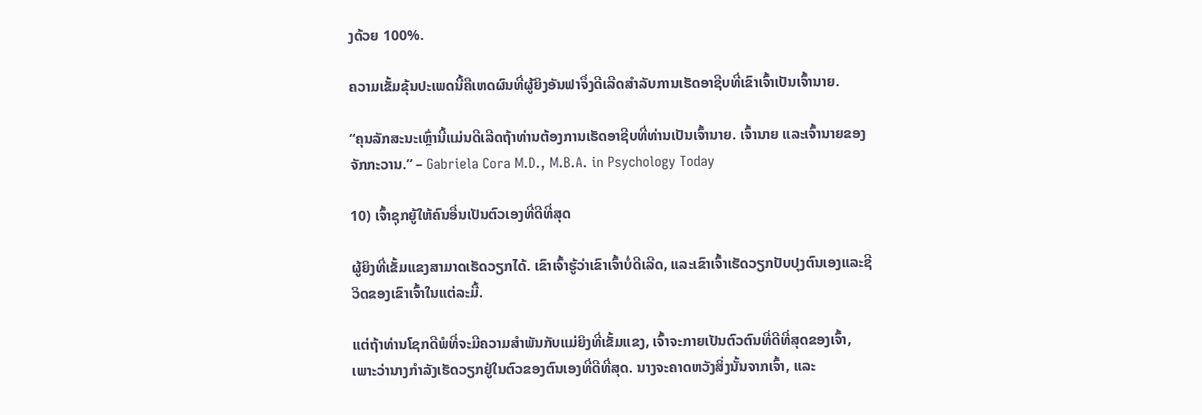ງດ້ວຍ 100%.

ຄວາມເຂັ້ມຂຸ້ນປະເພດນີ້ຄືເຫດຜົນທີ່ຜູ້ຍິງອັນຟາຈຶ່ງດີເລີດສຳລັບການເຮັດອາຊີບທີ່ເຂົາເຈົ້າເປັນເຈົ້ານາຍ.

“ຄຸນລັກສະນະເຫຼົ່ານີ້ແມ່ນດີເລີດຖ້າທ່ານຕ້ອງການເຮັດອາຊີບທີ່ທ່ານເປັນເຈົ້ານາຍ. ເຈົ້ານາຍ ແລະເຈົ້ານາຍຂອງຈັກກະວານ.” – Gabriela Cora M.D., M.B.A. in Psychology Today

10) ເຈົ້າຊຸກຍູ້ໃຫ້ຄົນອື່ນເປັນຕົວເອງທີ່ດີທີ່ສຸດ

ຜູ້ຍິງທີ່ເຂັ້ມແຂງສາມາດເຮັດວຽກໄດ້. ເຂົາເຈົ້າຮູ້ວ່າເຂົາເຈົ້າບໍ່ດີເລີດ, ແລະເຂົາເຈົ້າເຮັດວຽກປັບປຸງຕົນເອງແລະຊີວິດຂອງເຂົາເຈົ້າໃນແຕ່ລະມື້.

ແຕ່ຖ້າທ່ານໂຊກດີພໍທີ່ຈະມີຄວາມສໍາພັນກັບແມ່ຍິງທີ່ເຂັ້ມແຂງ, ເຈົ້າຈະກາຍເປັນຕົວຕົນທີ່ດີທີ່ສຸດຂອງເຈົ້າ, ເພາະວ່ານາງກໍາລັງເຮັດວຽກຢູ່ໃນຕົວຂອງຕົນເອງທີ່ດີທີ່ສຸດ. ນາງຈະຄາດຫວັງສິ່ງນັ້ນຈາກເຈົ້າ, ແລະ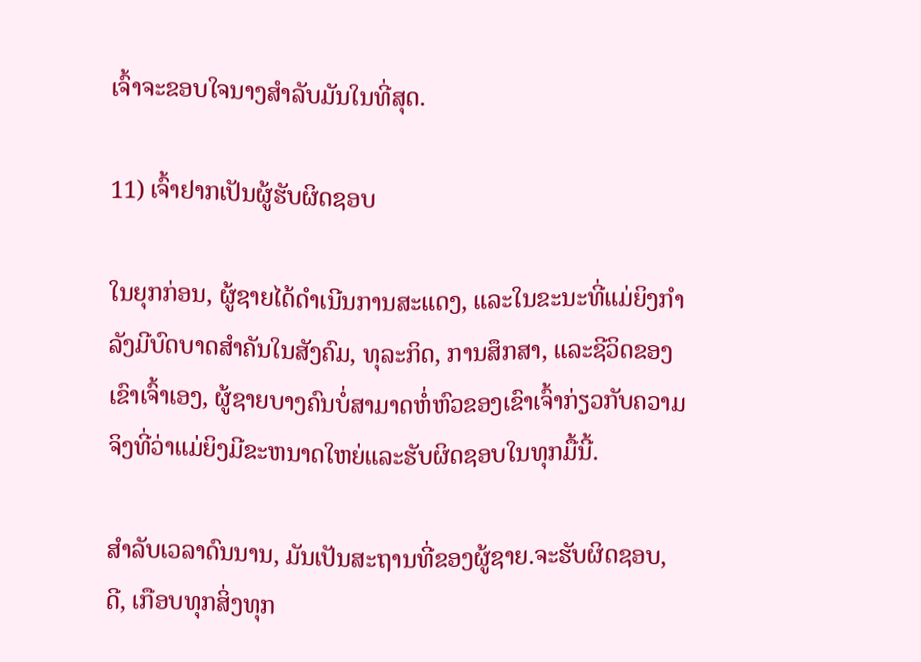ເຈົ້າຈະຂອບໃຈນາງສໍາລັບມັນໃນທີ່ສຸດ.

11) ເຈົ້າຢາກເປັນຜູ້ຮັບຜິດຊອບ

ໃນຍຸກກ່ອນ, ຜູ້ຊາຍໄດ້ດໍາເນີນການສະແດງ, ແລະໃນຂະນະທີ່ແມ່ຍິງກໍາລັງມີບົດບາດສໍາຄັນໃນສັງຄົມ, ທຸລະກິດ, ການສຶກສາ, ແລະຊີວິດຂອງເຂົາເຈົ້າເອງ, ຜູ້ຊາຍບາງຄົນບໍ່ສາມາດຫໍ່ຫົວຂອງເຂົາເຈົ້າກ່ຽວກັບຄວາມຈິງທີ່ວ່າແມ່ຍິງມີຂະຫນາດໃຫຍ່ແລະຮັບຜິດຊອບໃນທຸກມື້ນີ້.

ສໍາລັບເວລາດົນນານ, ມັນເປັນສະຖານທີ່ຂອງຜູ້ຊາຍ.ຈະຮັບຜິດຊອບ, ດີ, ເກືອບທຸກສິ່ງທຸກ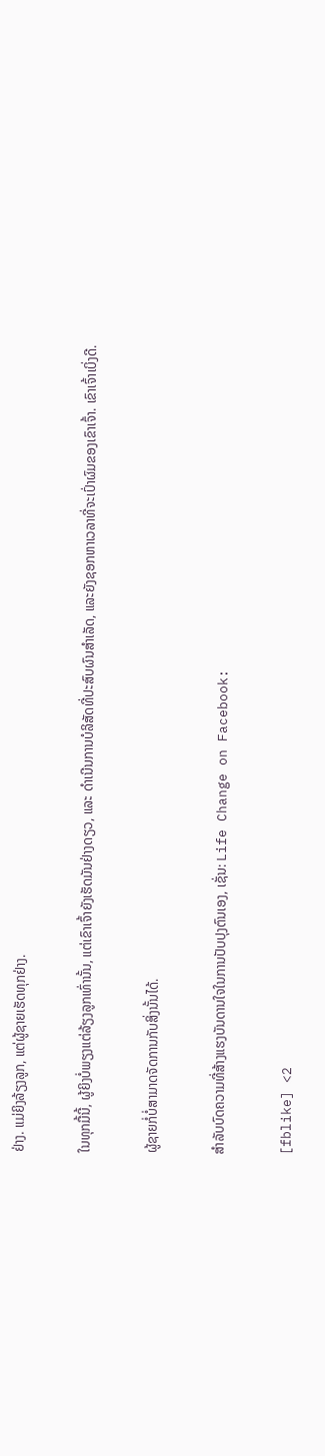ຢ່າງ. ແມ່ຍິງລ້ຽງລູກ, ແຕ່ຜູ້ຊາຍເຮັດທຸກຢ່າງ.

ໃນທຸກມື້ນີ້, ຜູ້ຍິງບໍ່ພຽງແຕ່ລ້ຽງລູກເທົ່ານັ້ນ, ແຕ່ເຂົາເຈົ້າຍັງເຮັດມັນຢ່າງດຽວ, ແລະ ດໍາເນີນການບໍລິສັດທີ່ປະສົບຜົນສໍາເລັດ, ແລະຍັງຊອກຫາເວລາທີ່ຈະເປົ່າຜົມຂອງເຂົາເຈົ້າ. ເຂົາເຈົ້າເບິ່ງດີ.

ຜູ້ຊາຍກໍ່ບໍ່ສາມາດຈັດການກັບສິ່ງນັ້ນໄດ້.

ສຳລັບບົດຄວາມທີ່ສ້າງແຮງບັນດານໃຈໃນການປັບປຸງຕົນເອງ, ເຊັ່ນ: Life Change on Facebook:

[fblike] <2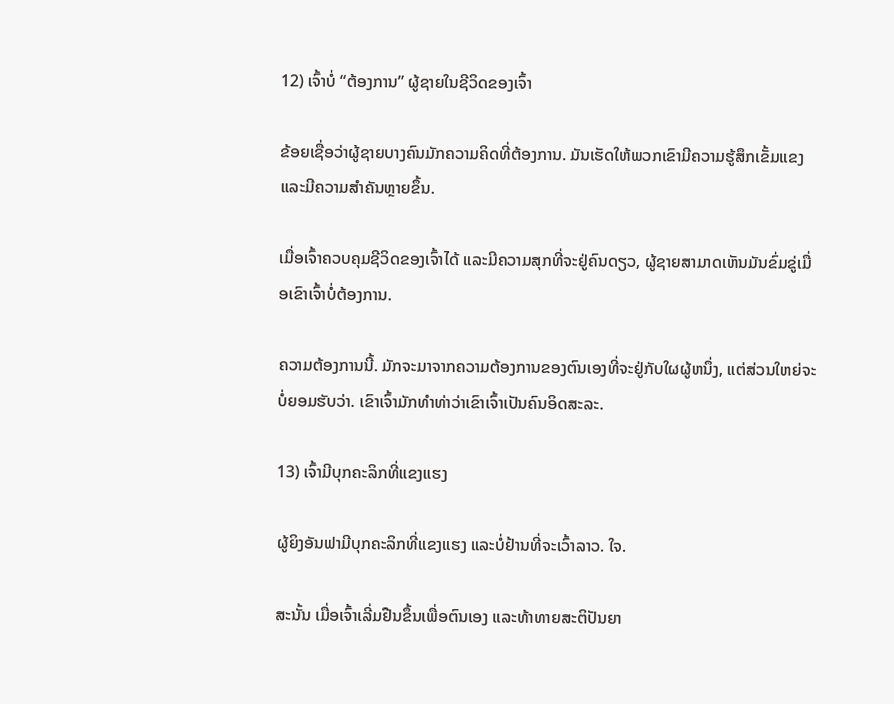12) ເຈົ້າບໍ່ “ຕ້ອງການ” ຜູ້ຊາຍໃນຊີວິດຂອງເຈົ້າ

ຂ້ອຍເຊື່ອວ່າຜູ້ຊາຍບາງຄົນມັກຄວາມຄິດທີ່ຕ້ອງການ. ມັນເຮັດໃຫ້ພວກເຂົາມີຄວາມຮູ້ສຶກເຂັ້ມແຂງ ແລະມີຄວາມສໍາຄັນຫຼາຍຂຶ້ນ.

ເມື່ອເຈົ້າຄວບຄຸມຊີວິດຂອງເຈົ້າໄດ້ ແລະມີຄວາມສຸກທີ່ຈະຢູ່ຄົນດຽວ, ຜູ້ຊາຍສາມາດເຫັນມັນຂົ່ມຂູ່ເມື່ອເຂົາເຈົ້າບໍ່ຕ້ອງການ.

ຄວາມຕ້ອງການນີ້. ມັກຈະມາຈາກຄວາມຕ້ອງການຂອງຕົນເອງທີ່ຈະຢູ່ກັບໃຜຜູ້ຫນຶ່ງ, ແຕ່ສ່ວນໃຫຍ່ຈະບໍ່ຍອມຮັບວ່າ. ເຂົາເຈົ້າມັກທຳທ່າວ່າເຂົາເຈົ້າເປັນຄົນອິດສະລະ.

13) ເຈົ້າມີບຸກຄະລິກທີ່ແຂງແຮງ

ຜູ້ຍິງອັນຟາມີບຸກຄະລິກທີ່ແຂງແຮງ ແລະບໍ່ຢ້ານທີ່ຈະເວົ້າລາວ. ໃຈ.

ສະນັ້ນ ເມື່ອເຈົ້າເລີ່ມຢືນຂຶ້ນເພື່ອຕົນເອງ ແລະທ້າທາຍສະຕິປັນຍາ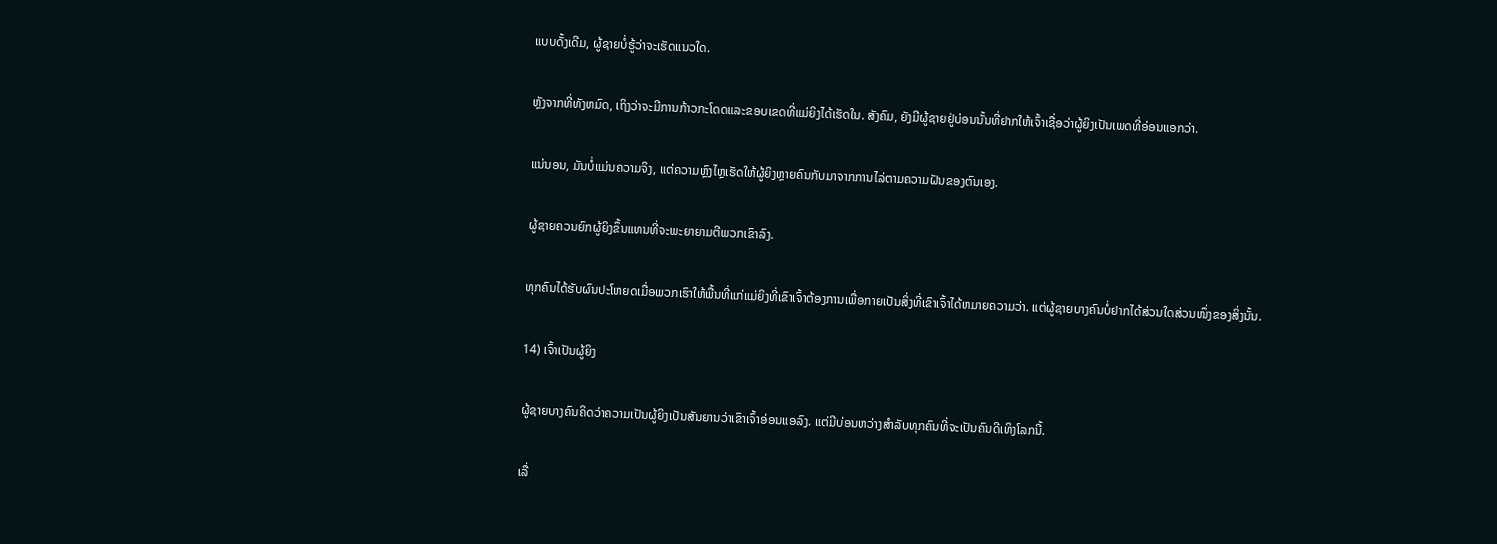ແບບດັ້ງເດີມ, ຜູ້ຊາຍບໍ່ຮູ້ວ່າຈະເຮັດແນວໃດ.

ຫຼັງຈາກທີ່ທັງຫມົດ, ເຖິງວ່າຈະມີການກ້າວກະໂດດແລະຂອບເຂດທີ່ແມ່ຍິງໄດ້ເຮັດໃນ. ສັງຄົມ, ຍັງມີຜູ້ຊາຍຢູ່ບ່ອນນັ້ນທີ່ຢາກໃຫ້ເຈົ້າເຊື່ອວ່າຜູ້ຍິງເປັນເພດທີ່ອ່ອນແອກວ່າ.

ແນ່ນອນ, ມັນບໍ່ແມ່ນຄວາມຈິງ, ແຕ່ຄວາມຫຼົງໄຫຼເຮັດໃຫ້ຜູ້ຍິງຫຼາຍຄົນກັບມາຈາກການໄລ່ຕາມຄວາມຝັນຂອງຕົນເອງ.

ຜູ້ຊາຍຄວນຍົກຜູ້ຍິງຂຶ້ນແທນທີ່ຈະພະຍາຍາມຕີພວກເຂົາລົງ.

ທຸກຄົນໄດ້ຮັບຜົນປະໂຫຍດເມື່ອພວກເຮົາໃຫ້ພື້ນທີ່ແກ່ແມ່ຍິງທີ່ເຂົາເຈົ້າຕ້ອງການເພື່ອກາຍເປັນສິ່ງທີ່ເຂົາເຈົ້າໄດ້ຫມາຍຄວາມວ່າ. ແຕ່ຜູ້ຊາຍບາງຄົນບໍ່ຢາກໄດ້ສ່ວນໃດສ່ວນໜຶ່ງຂອງສິ່ງນັ້ນ.

14) ເຈົ້າເປັນຜູ້ຍິງ

ຜູ້ຊາຍບາງຄົນຄິດວ່າຄວາມເປັນຜູ້ຍິງເປັນສັນຍານວ່າເຂົາເຈົ້າອ່ອນແອລົງ. ແຕ່ມີບ່ອນຫວ່າງສຳລັບທຸກຄົນທີ່ຈະເປັນຄົນດີເທິງໂລກນີ້.

ເລື່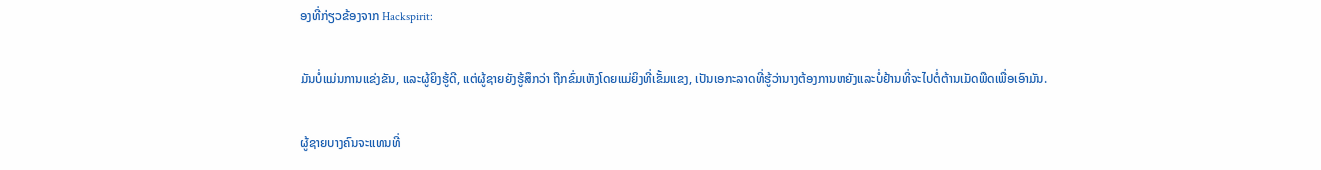ອງທີ່ກ່ຽວຂ້ອງຈາກ Hackspirit:

ມັນບໍ່ແມ່ນການແຂ່ງຂັນ, ແລະຜູ້ຍິງຮູ້ດີ, ແຕ່ຜູ້ຊາຍຍັງຮູ້ສຶກວ່າ ຖືກຂົ່ມເຫັງໂດຍແມ່ຍິງທີ່ເຂັ້ມແຂງ, ເປັນເອກະລາດທີ່ຮູ້ວ່ານາງຕ້ອງການຫຍັງແລະບໍ່ຢ້ານທີ່ຈະໄປຕໍ່ຕ້ານເມັດພືດເພື່ອເອົາມັນ.

ຜູ້ຊາຍບາງຄົນຈະແທນທີ່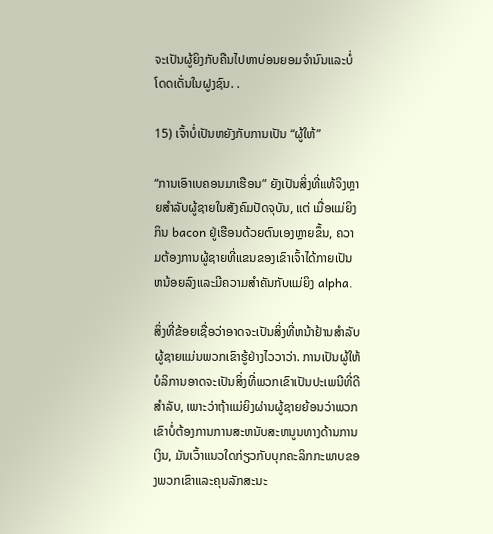ຈະເປັນຜູ້ຍິງກັບຄືນໄປຫາບ່ອນຍອມຈໍານົນແລະບໍ່ໂດດເດັ່ນໃນຝູງຊົນ. .

15) ເຈົ້າບໍ່ເປັນຫຍັງກັບການເປັນ “ຜູ້ໃຫ້”

“ການເອົາເບຄອນມາເຮືອນ” ຍັງເປັນສິ່ງທີ່ແທ້ຈິງຫຼາຍສຳລັບຜູ້ຊາຍໃນສັງຄົມປັດຈຸບັນ, ແຕ່ ເມື່ອແມ່ຍິງກິນ bacon ຢູ່ເຮືອນດ້ວຍຕົນເອງຫຼາຍຂຶ້ນ, ຄວາມຕ້ອງການຜູ້ຊາຍທີ່ແຂນຂອງເຂົາເຈົ້າໄດ້ກາຍເປັນຫນ້ອຍລົງແລະມີຄວາມສໍາຄັນກັບແມ່ຍິງ alpha.

ສິ່ງທີ່ຂ້ອຍເຊື່ອວ່າອາດຈະເປັນສິ່ງທີ່ຫນ້າຢ້ານສໍາລັບຜູ້ຊາຍແມ່ນພວກເຂົາຮູ້ຢ່າງໄວວາວ່າ. ການເປັນຜູ້ໃຫ້ບໍລິການອາດຈະເປັນສິ່ງທີ່ພວກເຂົາເປັນປະເພນີທີ່ດີສໍາລັບ, ເພາະວ່າຖ້າແມ່ຍິງຜ່ານຜູ້ຊາຍຍ້ອນວ່າພວກເຂົາບໍ່ຕ້ອງການການສະຫນັບສະຫນູນທາງດ້ານການເງິນ, ມັນເວົ້າແນວໃດກ່ຽວກັບບຸກຄະລິກກະພາບຂອງພວກເຂົາແລະຄຸນລັກສະນະ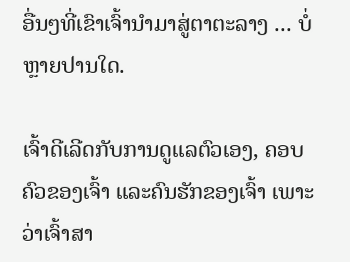ອື່ນໆທີ່ເຂົາເຈົ້ານໍາມາສູ່ຕາຕະລາງ ... ບໍ່ຫຼາຍປານໃດ.

ເຈົ້າດີເລີດກັບການດູແລຕົວເອງ, ຄອບຄົວຂອງເຈົ້າ ແລະຄົນຮັກຂອງເຈົ້າ ເພາະວ່າເຈົ້າສາ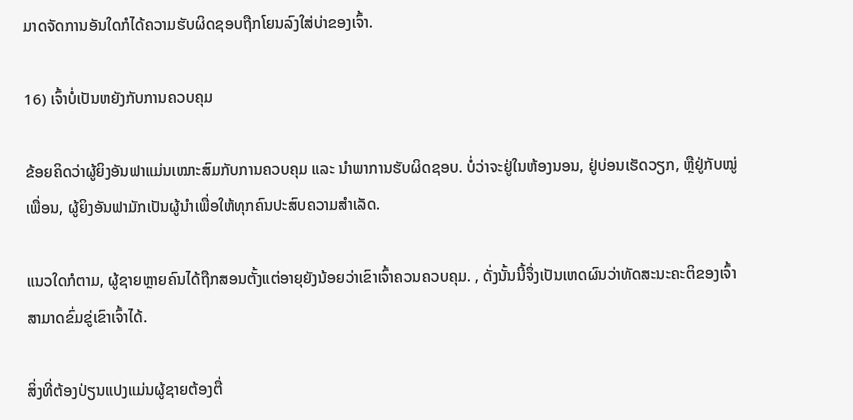ມາດຈັດການອັນໃດກໍໄດ້ຄວາມຮັບຜິດຊອບຖືກໂຍນລົງໃສ່ບ່າຂອງເຈົ້າ.

16) ເຈົ້າບໍ່ເປັນຫຍັງກັບການຄວບຄຸມ

ຂ້ອຍຄິດວ່າຜູ້ຍິງອັນຟາແມ່ນເໝາະສົມກັບການຄວບຄຸມ ແລະ ນໍາພາການຮັບຜິດຊອບ. ບໍ່ວ່າຈະຢູ່ໃນຫ້ອງນອນ, ຢູ່ບ່ອນເຮັດວຽກ, ຫຼືຢູ່ກັບໝູ່ເພື່ອນ, ຜູ້ຍິງອັນຟາມັກເປັນຜູ້ນຳເພື່ອໃຫ້ທຸກຄົນປະສົບຄວາມສຳເລັດ.

ແນວໃດກໍຕາມ, ຜູ້ຊາຍຫຼາຍຄົນໄດ້ຖືກສອນຕັ້ງແຕ່ອາຍຸຍັງນ້ອຍວ່າເຂົາເຈົ້າຄວນຄວບຄຸມ. , ດັ່ງນັ້ນນີ້ຈຶ່ງເປັນເຫດຜົນວ່າທັດສະນະຄະຕິຂອງເຈົ້າສາມາດຂົ່ມຂູ່ເຂົາເຈົ້າໄດ້.

ສິ່ງທີ່ຕ້ອງປ່ຽນແປງແມ່ນຜູ້ຊາຍຕ້ອງຕື່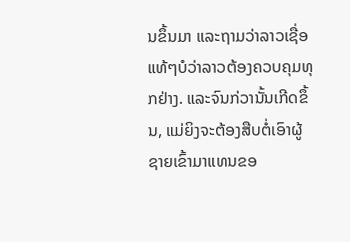ນຂຶ້ນມາ ແລະຖາມວ່າລາວເຊື່ອແທ້ໆບໍວ່າລາວຕ້ອງຄວບຄຸມທຸກຢ່າງ. ແລະຈົນກ່ວານັ້ນເກີດຂຶ້ນ, ແມ່ຍິງຈະຕ້ອງສືບຕໍ່ເອົາຜູ້ຊາຍເຂົ້າມາແທນຂອ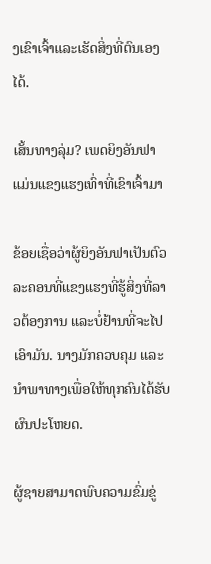ງເຂົາເຈົ້າແລະເຮັດສິ່ງທີ່ຕົນເອງໄດ້.

ເສັ້ນທາງລຸ່ມ? ເພດຍິງອັນຟາແມ່ນແຂງແຮງເທົ່າທີ່ເຂົາເຈົ້າມາ

ຂ້ອຍເຊື່ອວ່າຜູ້ຍິງອັນຟາເປັນຕົວລະຄອນທີ່ແຂງແຮງທີ່ຮູ້ສິ່ງທີ່ລາວຕ້ອງການ ແລະບໍ່ຢ້ານທີ່ຈະໄປເອົາມັນ. ນາງມັກຄວບຄຸມ ແລະນໍາພາທາງເພື່ອໃຫ້ທຸກຄົນໄດ້ຮັບຜົນປະໂຫຍດ.

ຜູ້ຊາຍສາມາດພົບຄວາມຂົ່ມຂູ່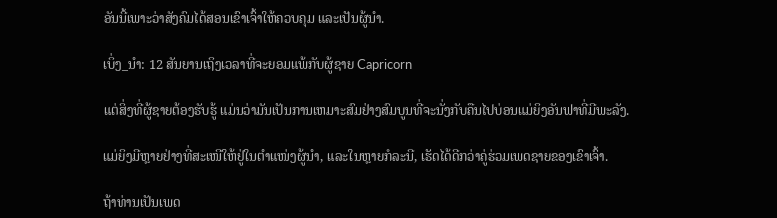ອັນນີ້ເພາະວ່າສັງຄົມໄດ້ສອນເຂົາເຈົ້າໃຫ້ຄວບຄຸມ ແລະເປັນຜູ້ນໍາ.

ເບິ່ງ_ນຳ: 12 ສັນຍານເຖິງເວລາທີ່ຈະຍອມແພ້ກັບຜູ້ຊາຍ Capricorn

ແຕ່ສິ່ງທີ່ຜູ້ຊາຍຕ້ອງຮັບຮູ້ ແມ່ນວ່າມັນເປັນການເຫມາະສົມຢ່າງສົມບູນທີ່ຈະນັ່ງກັບຄືນໄປບ່ອນແມ່ຍິງອັນຟາທີ່ມີພະລັງ.

ແມ່ຍິງມີຫຼາຍຢ່າງທີ່ສະເໜີໃຫ້ຢູ່ໃນຕຳແໜ່ງຜູ້ນໍາ, ແລະໃນຫຼາຍກໍລະນີ, ເຮັດໄດ້ດີກວ່າຄູ່ຮ່ວມເພດຊາຍຂອງເຂົາເຈົ້າ.

ຖ້າທ່ານເປັນເພດ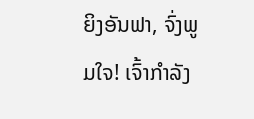ຍິງອັນຟາ, ຈົ່ງພູມໃຈ! ເຈົ້າກໍາລັງ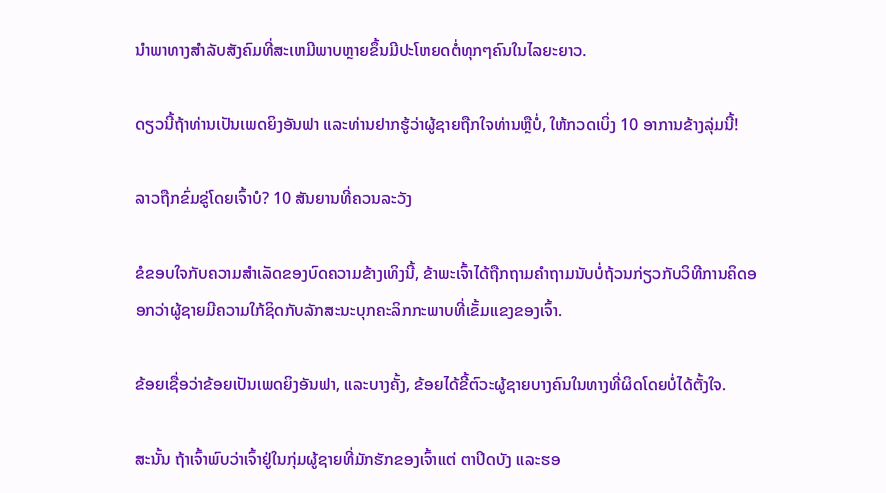ນໍາພາທາງສໍາລັບສັງຄົມທີ່ສະເຫມີພາບຫຼາຍຂຶ້ນມີປະໂຫຍດຕໍ່ທຸກໆຄົນໃນໄລຍະຍາວ.

ດຽວນີ້ຖ້າທ່ານເປັນເພດຍິງອັນຟາ ແລະທ່ານຢາກຮູ້ວ່າຜູ້ຊາຍຖືກໃຈທ່ານຫຼືບໍ່, ໃຫ້ກວດເບິ່ງ 10 ອາການຂ້າງລຸ່ມນີ້!

ລາວຖືກຂົ່ມຂູ່ໂດຍເຈົ້າບໍ? 10 ສັນຍານທີ່ຄວນລະວັງ

ຂໍຂອບໃຈກັບຄວາມສໍາເລັດຂອງບົດຄວາມຂ້າງເທິງນີ້, ຂ້າພະເຈົ້າໄດ້ຖືກຖາມຄໍາຖາມນັບບໍ່ຖ້ວນກ່ຽວກັບວິທີການຄິດອອກວ່າຜູ້ຊາຍມີຄວາມໃກ້ຊິດກັບລັກສະນະບຸກຄະລິກກະພາບທີ່ເຂັ້ມແຂງຂອງເຈົ້າ.

ຂ້ອຍເຊື່ອວ່າຂ້ອຍເປັນເພດຍິງອັນຟາ, ແລະບາງຄັ້ງ, ຂ້ອຍໄດ້ຂີ້ຕົວະຜູ້ຊາຍບາງຄົນໃນທາງທີ່ຜິດໂດຍບໍ່ໄດ້ຕັ້ງໃຈ.

ສະນັ້ນ ຖ້າເຈົ້າພົບວ່າເຈົ້າຢູ່ໃນກຸ່ມຜູ້ຊາຍທີ່ມັກຮັກຂອງເຈົ້າແຕ່ ຕາປິດບັງ ແລະຮອ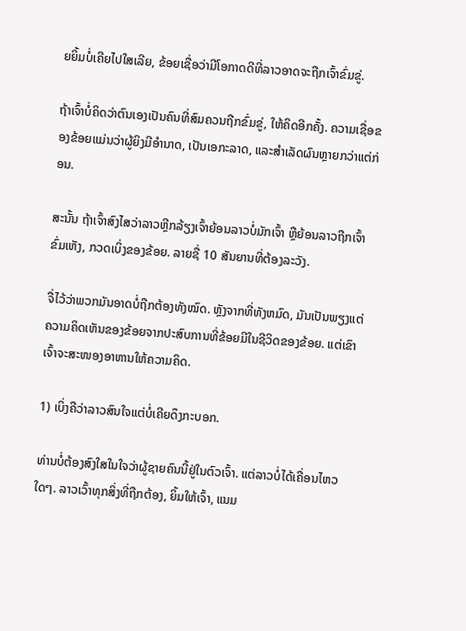ຍຍິ້ມບໍ່ເຄີຍໄປໃສເລີຍ, ຂ້ອຍເຊື່ອວ່າມີໂອກາດດີທີ່ລາວອາດຈະຖືກເຈົ້າຂົ່ມຂູ່.

ຖ້າເຈົ້າບໍ່ຄິດວ່າຕົນເອງເປັນຄົນທີ່ສົມຄວນຖືກຂົ່ມຂູ່, ໃຫ້ຄິດອີກຄັ້ງ. ຄວາມເຊື່ອຂອງຂ້ອຍແມ່ນວ່າຜູ້ຍິງມີອຳນາດ, ເປັນເອກະລາດ, ແລະສຳເລັດຜົນຫຼາຍກວ່າແຕ່ກ່ອນ.

ສະນັ້ນ ຖ້າເຈົ້າສົງໄສວ່າລາວຫຼີກລ້ຽງເຈົ້າຍ້ອນລາວບໍ່ມັກເຈົ້າ ຫຼືຍ້ອນລາວຖືກເຈົ້າຂົ່ມເຫັງ, ກວດເບິ່ງຂອງຂ້ອຍ. ລາຍຊື່ 10 ສັນຍານທີ່ຕ້ອງລະວັງ.

ຈື່ໄວ້ວ່າພວກມັນອາດບໍ່ຖືກຕ້ອງທັງໝົດ. ຫຼັງຈາກທີ່ທັງຫມົດ, ມັນເປັນພຽງແຕ່ຄວາມຄິດເຫັນຂອງຂ້ອຍຈາກປະສົບການທີ່ຂ້ອຍມີໃນຊີວິດຂອງຂ້ອຍ. ແຕ່ເຂົາເຈົ້າຈະສະໜອງອາຫານໃຫ້ຄວາມຄິດ.

1) ເບິ່ງຄືວ່າລາວສົນໃຈແຕ່ບໍ່ເຄີຍດຶງກະບອກ.

ທ່ານບໍ່ຕ້ອງສົງໃສໃນໃຈວ່າຜູ້ຊາຍຄົນນີ້ຢູ່ໃນຕົວເຈົ້າ. ແຕ່ລາວບໍ່ໄດ້ເຄື່ອນໄຫວໃດໆ. ລາວເວົ້າທຸກສິ່ງທີ່ຖືກຕ້ອງ, ຍິ້ມໃຫ້ເຈົ້າ, ແນມ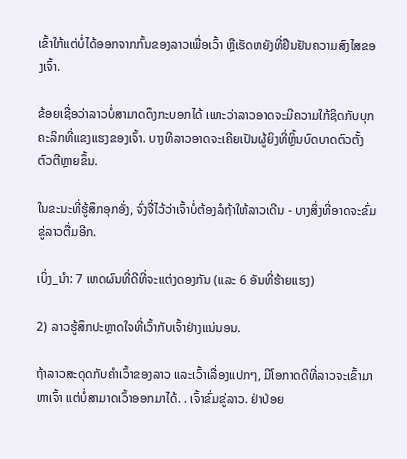ເຂົ້າໃກ້ແຕ່ບໍ່ໄດ້ອອກຈາກກົ້ນຂອງລາວເພື່ອເວົ້າ ຫຼືເຮັດຫຍັງທີ່ຢືນຢັນຄວາມສົງໄສຂອງເຈົ້າ.

ຂ້ອຍເຊື່ອວ່າລາວບໍ່ສາມາດດຶງກະບອກໄດ້ ເພາະວ່າລາວອາດຈະມີຄວາມໃກ້ຊິດກັບບຸກຄະລິກທີ່ແຂງແຮງຂອງເຈົ້າ. ບາງທີລາວອາດຈະເຄີຍເປັນຜູ້ຍິງທີ່ຫຼິ້ນບົດບາດຕົວຕັ້ງຕົວຕີຫຼາຍຂຶ້ນ.

ໃນຂະນະທີ່ຮູ້ສຶກອຸກອັ່ງ, ຈົ່ງຈື່ໄວ້ວ່າເຈົ້າບໍ່ຕ້ອງລໍຖ້າໃຫ້ລາວເດີນ - ບາງສິ່ງທີ່ອາດຈະຂົ່ມຂູ່ລາວຕື່ມອີກ.

ເບິ່ງ_ນຳ: 7 ເຫດຜົນທີ່ດີທີ່ຈະແຕ່ງດອງກັນ (ແລະ 6 ອັນທີ່ຮ້າຍແຮງ)

2) ລາວຮູ້ສຶກປະຫຼາດໃຈທີ່ເວົ້າກັບເຈົ້າຢ່າງແນ່ນອນ.

ຖ້າລາວສະດຸດກັບຄໍາເວົ້າຂອງລາວ ແລະເວົ້າເລື່ອງແປກໆ, ມີໂອກາດດີທີ່ລາວຈະເຂົ້າມາຫາເຈົ້າ ແຕ່ບໍ່ສາມາດເວົ້າອອກມາໄດ້. . ເຈົ້າຂົ່ມຂູ່ລາວ. ຢ່າປ່ອຍ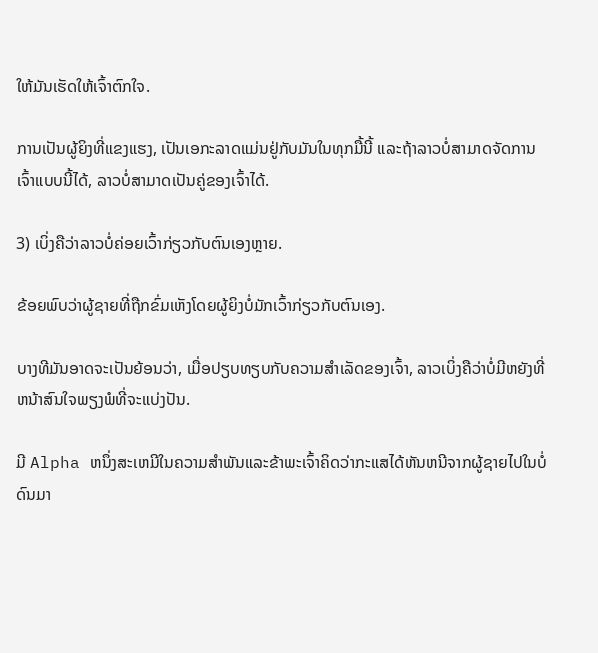ໃຫ້ມັນເຮັດໃຫ້ເຈົ້າຕົກໃຈ.

ການເປັນຜູ້ຍິງທີ່ແຂງແຮງ, ເປັນເອກະລາດແມ່ນຢູ່ກັບມັນໃນທຸກມື້ນີ້ ແລະຖ້າລາວບໍ່ສາມາດຈັດການເຈົ້າແບບນີ້ໄດ້, ລາວບໍ່ສາມາດເປັນຄູ່ຂອງເຈົ້າໄດ້.

3) ເບິ່ງຄືວ່າລາວບໍ່ຄ່ອຍເວົ້າກ່ຽວກັບຕົນເອງຫຼາຍ.

ຂ້ອຍພົບວ່າຜູ້ຊາຍທີ່ຖືກຂົ່ມເຫັງໂດຍຜູ້ຍິງບໍ່ມັກເວົ້າກ່ຽວກັບຕົນເອງ.

ບາງທີມັນອາດຈະເປັນຍ້ອນວ່າ, ເມື່ອປຽບທຽບກັບຄວາມສໍາເລັດຂອງເຈົ້າ, ລາວເບິ່ງຄືວ່າບໍ່ມີຫຍັງທີ່ຫນ້າສົນໃຈພຽງພໍທີ່ຈະແບ່ງປັນ.

ມີ Alpha ຫນຶ່ງສະເຫມີໃນຄວາມສໍາພັນແລະຂ້າພະເຈົ້າຄິດວ່າກະແສໄດ້ຫັນຫນີຈາກຜູ້ຊາຍໄປໃນບໍ່ດົນມາ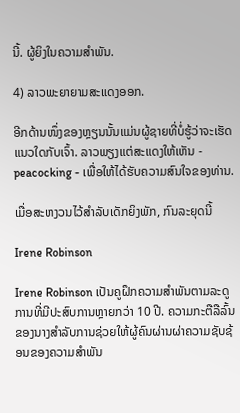ນີ້. ຜູ້ຍິງໃນຄວາມສຳພັນ.

4) ລາວພະຍາຍາມສະແດງອອກ.

ອີກດ້ານໜຶ່ງຂອງຫຼຽນນັ້ນແມ່ນຜູ້ຊາຍທີ່ບໍ່ຮູ້ວ່າຈະເຮັດແນວໃດກັບເຈົ້າ. ລາວພຽງແຕ່ສະແດງໃຫ້ເຫັນ - peacocking - ເພື່ອໃຫ້ໄດ້ຮັບຄວາມສົນໃຈຂອງທ່ານ.

ເມື່ອສະຫງວນໄວ້ສໍາລັບເດັກຍິງພັກ, ກົນລະຍຸດນີ້

Irene Robinson

Irene Robinson ເປັນຄູຝຶກຄວາມສໍາພັນຕາມລະດູການທີ່ມີປະສົບການຫຼາຍກວ່າ 10 ປີ. ຄວາມກະຕືລືລົ້ນຂອງນາງສໍາລັບການຊ່ວຍໃຫ້ຜູ້ຄົນຜ່ານຜ່າຄວາມຊັບຊ້ອນຂອງຄວາມສໍາພັນ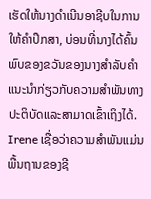ເຮັດໃຫ້ນາງດໍາເນີນອາຊີບໃນການໃຫ້ຄໍາປຶກສາ, ບ່ອນທີ່ນາງໄດ້ຄົ້ນພົບຂອງຂວັນຂອງນາງສໍາລັບຄໍາແນະນໍາກ່ຽວກັບຄວາມສໍາພັນທາງປະຕິບັດແລະສາມາດເຂົ້າເຖິງໄດ້. Irene ເຊື່ອວ່າຄວາມສຳພັນແມ່ນພື້ນຖານຂອງຊີ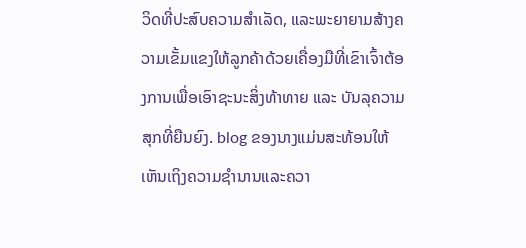ວິດທີ່ປະສົບຄວາມສຳເລັດ, ແລະພະຍາຍາມສ້າງຄວາມເຂັ້ມແຂງໃຫ້ລູກຄ້າດ້ວຍເຄື່ອງມືທີ່ເຂົາເຈົ້າຕ້ອງການເພື່ອເອົາຊະນະສິ່ງທ້າທາຍ ແລະ ບັນລຸຄວາມສຸກທີ່ຍືນຍົງ. blog ຂອງນາງແມ່ນສະທ້ອນໃຫ້ເຫັນເຖິງຄວາມຊໍານານແລະຄວາ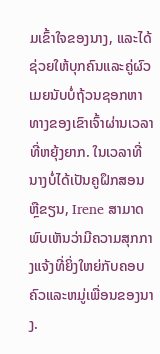ມເຂົ້າໃຈຂອງນາງ, ແລະໄດ້ຊ່ວຍໃຫ້ບຸກຄົນແລະຄູ່ຜົວເມຍນັບບໍ່ຖ້ວນຊອກຫາທາງຂອງເຂົາເຈົ້າຜ່ານເວລາທີ່ຫຍຸ້ງຍາກ. ໃນເວລາທີ່ນາງບໍ່ໄດ້ເປັນຄູຝຶກສອນຫຼືຂຽນ, Irene ສາມາດພົບເຫັນວ່າມີຄວາມສຸກກາງແຈ້ງທີ່ຍິ່ງໃຫຍ່ກັບຄອບຄົວແລະຫມູ່ເພື່ອນຂອງນາງ.